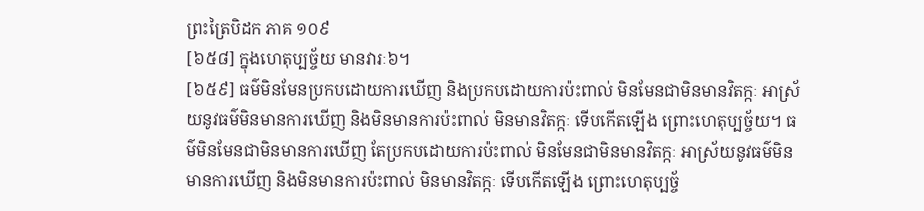ព្រះត្រៃបិដក ភាគ ១០៩
[៦៥៨] ក្នុងហេតុប្បច្ច័យ មានវារៈ៦។
[៦៥៩] ធម៌មិនមែនប្រកបដោយការឃើញ និងប្រកបដោយការប៉ះពាល់ មិនមែនជាមិនមានវិតក្កៈ អាស្រ័យនូវធម៌មិនមានការឃើញ និងមិនមានការប៉ះពាល់ មិនមានវិតក្កៈ ទើបកើតឡើង ព្រោះហេតុប្បច្ច័យ។ ធម៌មិនមែនជាមិនមានការឃើញ តែប្រកបដោយការប៉ះពាល់ មិនមែនជាមិនមានវិតក្កៈ អាស្រ័យនូវធម៌មិនមានការឃើញ និងមិនមានការប៉ះពាល់ មិនមានវិតក្កៈ ទើបកើតឡើង ព្រោះហេតុប្បច្ច័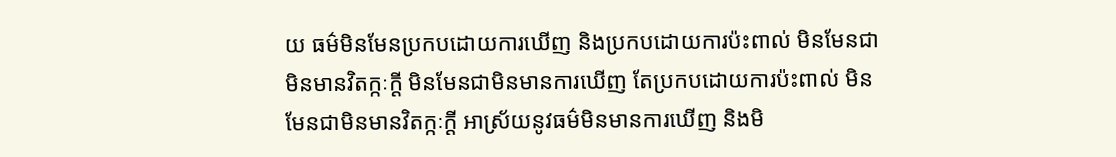យ ធម៌មិនមែនប្រកបដោយការឃើញ និងប្រកបដោយការប៉ះពាល់ មិនមែនជាមិនមានវិតក្កៈក្តី មិនមែនជាមិនមានការឃើញ តែប្រកបដោយការប៉ះពាល់ មិនមែនជាមិនមានវិតក្កៈក្តី អាស្រ័យនូវធម៌មិនមានការឃើញ និងមិ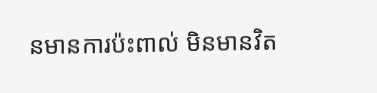នមានការប៉ះពាល់ មិនមានវិត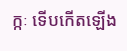ក្កៈ ទើបកើតឡើង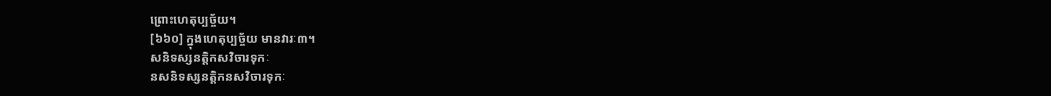ព្រោះហេតុប្បច្ច័យ។
[៦៦០] ក្នុងហេតុប្បច្ច័យ មានវារៈ៣។
សនិទស្សនត្តិកសវិចារទុកៈ
នសនិទស្សនត្តិកនសវិចារទុកៈ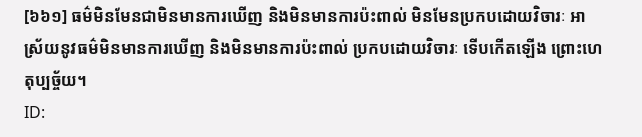[៦៦១] ធម៌មិនមែនជាមិនមានការឃើញ និងមិនមានការប៉ះពាល់ មិនមែនប្រកបដោយវិចារៈ អាស្រ័យនូវធម៌មិនមានការឃើញ និងមិនមានការប៉ះពាល់ ប្រកបដោយវិចារៈ ទើបកើតឡើង ព្រោះហេតុប្បច្ច័យ។
ID: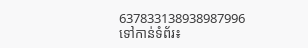637833138938987996
ទៅកាន់ទំព័រ៖